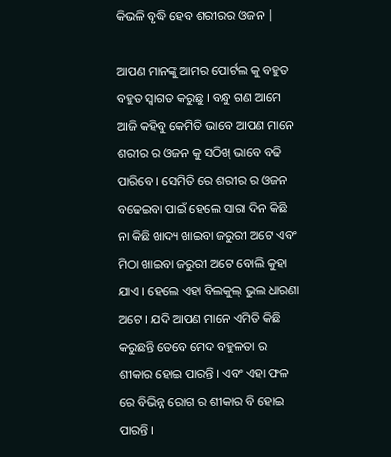କିଭଳି ବୃଦ୍ଧି ହେବ ଶରୀରର ଓଜନ |

ଆପଣ ମାନଙ୍କୁ ଆମର ପୋର୍ଟଲ କୁ ବହୁତ ବହୁତ ସ୍ୱାଗତ କରୁଛୁ । ବନ୍ଧୁ ଗଣ ଆମେ ଆଜି କହିବୁ କେମିତି ଭାବେ ଆପଣ ମାନେ ଶରୀର ର ଓଜନ କୁ ସଠିଖ୍ ଭାବେ ବଢି ପାରିବେ । ସେମିତି ରେ ଶରୀର ର ଓଜନ ବଢେଇବା ପାଇଁ ହେଲେ ସାରା ଦିନ କିଛି ନା କିଛି ଖାଦ୍ୟ ଖାଇବା ଜରୁରୀ ଅଟେ ଏବଂ ମିଠା ଖାଇବା ଜରୁରୀ ଅଟେ ବୋଲି କୁହା ଯାଏ । ହେଲେ ଏହା ବିଲକୁଲ୍ ଭୁଲ ଧାରଣା ଅଟେ । ଯଦି ଆପଣ ମାନେ ଏମିତି କିଛି କରୁଛନ୍ତି ତେବେ ମେଦ ବହୁଳତା ର ଶୀକାର ହୋଇ ପାରନ୍ତି । ଏବଂ ଏହା ଫଳ ରେ ବିଭିନ୍ନ ରୋଗ ର ଶୀକାର ବି ହୋଇ ପାରନ୍ତି ।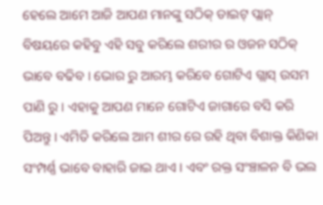ହେଲେ ଆମେ ଆଜି ଆପଣ ମାନଙ୍କୁ ସଠିକ୍ ଡାଇଟ୍ ପ୍ଲାନ୍ ବିଷୟରେ କହିବୁ ଏହି ସବୁ କରିଲେ ଶରୀର ର ଓଜନ ସଠିକ୍ ଭାବେ ବଢିବ । ଭୋର ରୁ ଆରମ୍ଭ କରିବେ ଗୋଟିଏ ଗ୍ଲାସ୍ ଉସମ ପାଣି ରୁ । ଏହାକୁ ଆପଣ ମାନେ ଗୋଟିଏ ଜାଗାରେ ବସି କରି ପିଅନ୍ତୁ । ଏମିତି କରିଲେ ଆମ ଶୀର ରେ ରହି ଥିବା ବିଶାକ୍ତ କିଣିକା ସଂମ୍ପର୍ଣ୍ଣ ଭାବେ ବାହାରି ଜାଇ ଥାଏ । ଏବଂ ରକ୍ତ ସଂଞ୍ଚାଳନ ବି ଭଲ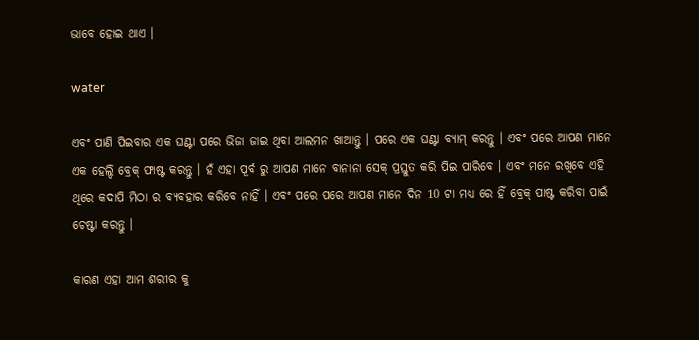ଭାବେ ହୋଇ ଥାଏ ।

water

ଏବଂ ପାଣି ପିଇବାର ଏକ ଘଣ୍ଟା ପରେ ଭିଜା ଜାଇ ଥିବା ଆଲମନ ଖାଆନ୍ତୁ । ପରେ ଏକ ଘଣ୍ଟା ବ୍ୟାମ୍ କରନ୍ତୁ । ଏବଂ ପରେ ଆପଣ ମାନେ ଏକ ହେଲ୍ଦି ବ୍ରେକ୍ ଫାଷ୍ଟ କରନ୍ତୁ । ହଁ ଏହା ପୂର୍ବ ରୁ ଆପଣ ମାନେ ବାନାନା ସେକ୍ ପ୍ରସ୍ତୁତ କରି ପିଇ ପାରିବେ । ଏବଂ ମନେ ରଖିବେ ଏହି ଥିରେ କଦାପି ମିଠା ର ବ୍ୟବହାର କରିବେ ନାହିଁ । ଏବଂ ପରେ ପରେ ଆପଣ ମାନେ ଦିନ 10 ଟା ମଧ୍ୟ ରେ ହିଁ ବ୍ରେକ୍ ପାଷ୍ଟ କରିବା ପାଇଁ ଚେଷ୍ଟା କରନ୍ତୁ ।

କାରଣ ଏହା ଆମ ଶରୀର କୁ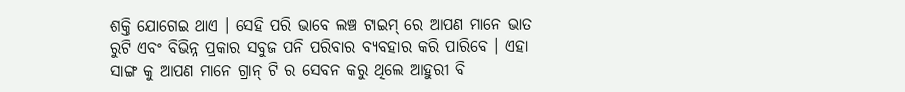ଶକ୍ତି ଯୋଗେଇ ଥାଏ । ସେହି ପରି ଭାବେ ଲଞ୍ଚ ଟାଇମ୍ ରେ ଆପଣ ମାନେ ଭାତ ରୁଟି ଏବଂ ବିଭିନ୍ନ ପ୍ରକାର ସବୁଜ ପନି ପରିବାର ବ୍ୟବହାର କରି ପାରିବେ । ଏହା ସାଙ୍ଗ କୁ ଆପଣ ମାନେ ଗ୍ରାନ୍ ଟି ର ସେବନ କରୁ ଥିଲେ ଆହୁରୀ ବି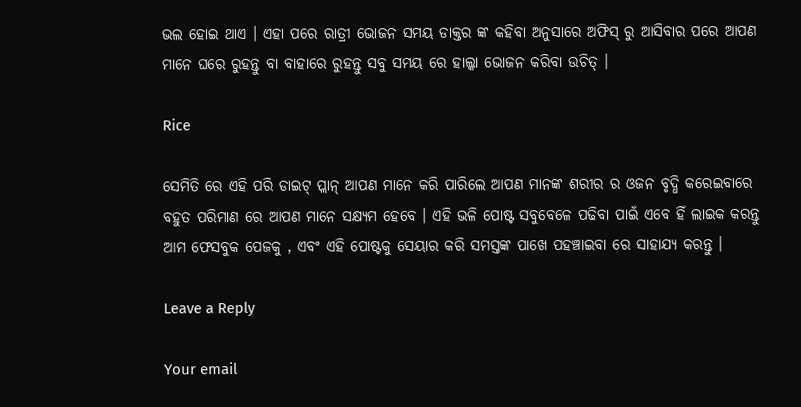ଭଲ ହୋଇ ଥାଏ । ଏହା ପରେ ରାତ୍ରୀ ଭୋଜନ ସମୟ ଡାକ୍ତର ଙ୍କ କହିବା ଅନୁସାରେ ଅଫିସ୍ ରୁ ଆସିବାର ପରେ ଆପଣ ମାନେ ଘରେ ରୁହନ୍ତୁ ବା ବାହାରେ ରୁହନ୍ତୁ ସବୁ ସମୟ ରେ ହାଲ୍କା ଭୋଜନ କରିବା ଉଚିତ୍ ।

Rice

ସେମିତି ରେ ଏହି ପରି ଡାଇଟ୍ ପ୍ଲାନ୍ ଆପଣ ମାନେ କରି ପାରିଲେ ଆପଣ ମାନଙ୍କ ଶରୀର ର ଓଜନ ବୃଦ୍ଧି କରେଇବାରେ ବହୁତ ପରିମାଣ ରେ ଆପଣ ମାନେ ସକ୍ଷ୍ୟମ ହେବେ । ଏହି ଭଳି ପୋଷ୍ଟ ସବୁବେଳେ ପଢିବା ପାଇଁ ଏବେ ହିଁ ଲାଇକ କରନ୍ତୁ ଆମ ଫେସବୁକ ପେଜକୁ , ଏବଂ ଏହି ପୋଷ୍ଟକୁ ସେୟାର କରି ସମସ୍ତଙ୍କ ପାଖେ ପହଞ୍ଚାଇବା ରେ ସାହାଯ୍ୟ କରନ୍ତୁ ।

Leave a Reply

Your email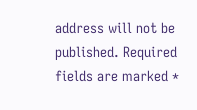address will not be published. Required fields are marked *